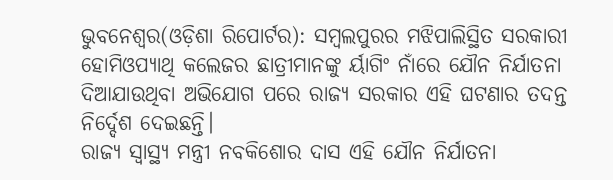ଭୁବନେଶ୍ୱର(ଓଡ଼ିଶା ରିପୋର୍ଟର): ସମ୍ବଲପୁରର ମଝିପାଲିସ୍ଥିତ ସରକାରୀ ହୋମିଓପ୍ୟାଥି କଲେଜର ଛାତ୍ରୀମାନଙ୍କୁ ର୍ୟାଗିଂ ନାଁରେ ଯୌନ ନିର୍ଯାତନା ଦିଆଯାଉଥିବା ଅଭିଯୋଗ ପରେ ରାଜ୍ୟ ସରକାର ଏହି ଘଟଣାର ତଦନ୍ତ ନିର୍ଦ୍ଦେଶ ଦେଇଛନ୍ତି।
ରାଜ୍ୟ ସ୍ୱାସ୍ଥ୍ୟ ମନ୍ତ୍ରୀ ନବକିଶୋର ଦାସ ଏହି ଯୌନ ନିର୍ଯାତନା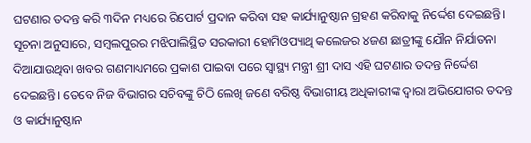ଘଟଣାର ତଦନ୍ତ କରି ୩ଦିନ ମଧ୍ୟରେ ରିପୋର୍ଟ ପ୍ରଦାନ କରିବା ସହ କାର୍ଯ୍ୟାନୁଷ୍ଠାନ ଗ୍ରହଣ କରିବାକୁ ନିର୍ଦ୍ଦେଶ ଦେଇଛନ୍ତି।
ସୂଚନା ଅନୁସାରେ, ସମ୍ବଲପୁରର ମଝିପାଲିସ୍ଥିତ ସରକାରୀ ହୋମିଓପ୍ୟାଥି କଲେଜର ୪ଜଣ ଛାତ୍ରୀଙ୍କୁ ଯୌନ ନିର୍ଯାତନା ଦିଆଯାଉଥିବା ଖବର ଗଣମାଧ୍ୟମରେ ପ୍ରକାଶ ପାଇବା ପରେ ସ୍ୱାସ୍ଥ୍ୟ ମନ୍ତ୍ରୀ ଶ୍ରୀ ଦାସ ଏହି ଘଟଣାର ତଦନ୍ତ ନିର୍ଦ୍ଦେଶ ଦେଇଛନ୍ତି। ତେବେ ନିଜ ବିଭାଗର ସଚିବଙ୍କୁ ଚିଠି ଲେଖି ଜଣେ ବରିଷ୍ଠ ବିଭାଗୀୟ ଅଧିକାରୀଙ୍କ ଦ୍ୱାରା ଅଭିଯୋଗର ତଦନ୍ତ ଓ କାର୍ଯ୍ୟାନୁଷ୍ଠାନ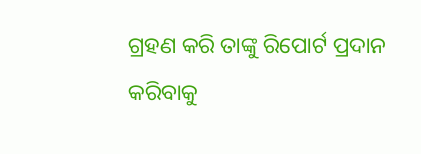ଗ୍ରହଣ କରି ତାଙ୍କୁ ରିପୋର୍ଟ ପ୍ରଦାନ କରିବାକୁ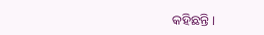କହିଛନ୍ତି।